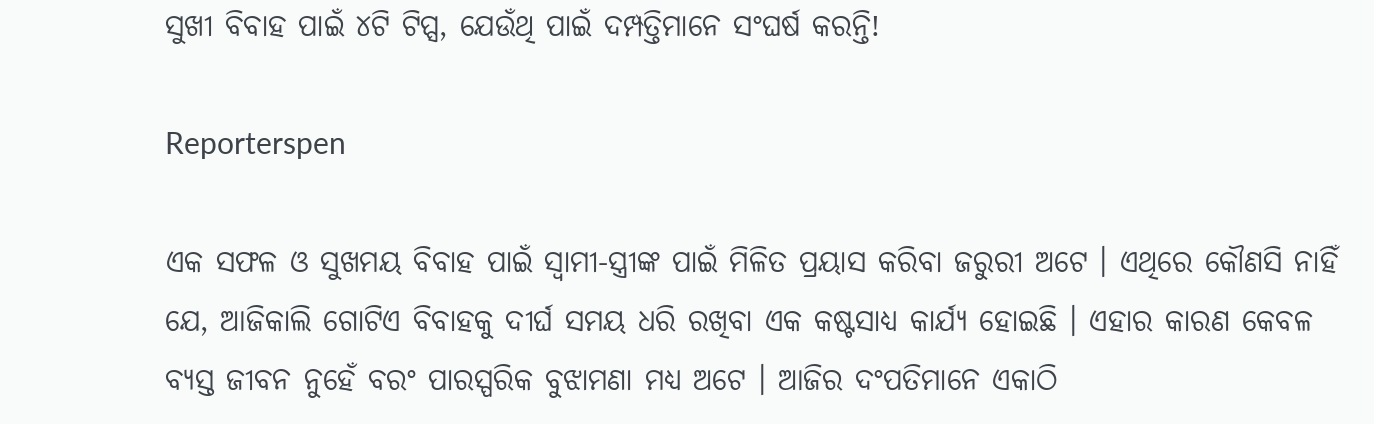ସୁଖୀ ବିବାହ ପାଇଁ ୪ଟି ଟିପ୍ସ, ଯେଉଁଥି ପାଇଁ ଦମ୍ପତ୍ତିମାନେ ସଂଘର୍ଷ କରନ୍ତି!

Reporterspen

ଏକ ସଫଳ ଓ ସୁଖମୟ ବିବାହ ପାଇଁ ସ୍ୱାମୀ-ସ୍ତ୍ରୀଙ୍କ ପାଇଁ ମିଳିତ ପ୍ରୟାସ କରିବା ଜରୁରୀ ଅଟେ । ଏଥିରେ କୌଣସି ନାହିଁ ଯେ, ଆଜିକାଲି ଗୋଟିଏ ବିବାହକୁ ଦୀର୍ଘ ସମୟ ଧରି ରଖିବା ଏକ କଷ୍ଟସାଧ୍ୟ କାର୍ଯ୍ୟ ହୋଇଛି । ଏହାର କାରଣ କେବଳ ବ୍ୟସ୍ତ ଜୀବନ ନୁହେଁ ବରଂ ପାରସ୍ପରିକ ବୁଝାମଣା ମଧ୍ୟ ଅଟେ । ଆଜିର ଦଂପତିମାନେ ଏକାଠି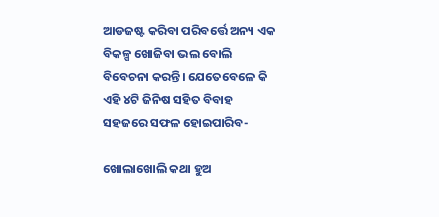ଆଡଜଷ୍ଟ କରିବା ପରିବର୍ତ୍ତେ ଅନ୍ୟ ଏକ ବିକଳ୍ପ ଖୋଜିବା ଭଲ ବୋଲି ବିବେଚନା କରନ୍ତି। ଯେତେବେଳେ କି ଏହି ୪ଟି ଜିନିଷ ସହିତ ବିବାହ ସହଜରେ ସଫଳ ହୋଇପାରିବ-

ଖୋଲାଖୋଲି କଥା ହୁଅ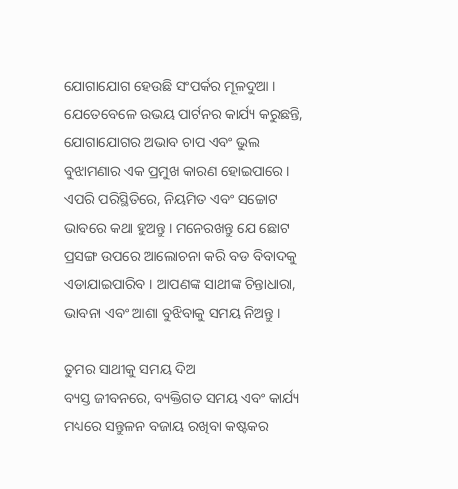ଯୋଗାଯୋଗ ହେଉଛି ସଂପର୍କର ମୂଳଦୁଆ । ଯେତେବେଳେ ଉଭୟ ପାର୍ଟନର କାର୍ଯ୍ୟ କରୁଛନ୍ତି, ଯୋଗାଯୋଗର ଅଭାବ ଚାପ ଏବଂ ଭୁଲ ବୁଝାମଣାର ଏକ ପ୍ରମୁଖ କାରଣ ହୋଇପାରେ । ଏପରି ପରିସ୍ଥିତିରେ, ନିୟମିତ ଏବଂ ସଚ୍ଚୋଟ ଭାବରେ କଥା ହୁଅନ୍ତୁ । ମନେରଖନ୍ତୁ ଯେ ଛୋଟ ପ୍ରସଙ୍ଗ ଉପରେ ଆଲୋଚନା କରି ବଡ ବିବାଦକୁ ଏଡାଯାଇପାରିବ । ଆପଣଙ୍କ ସାଥୀଙ୍କ ଚିନ୍ତାଧାରା, ଭାବନା ଏବଂ ଆଶା ବୁଝିବାକୁ ସମୟ ନିଅନ୍ତୁ ।

ତୁମର ସାଥୀକୁ ସମୟ ଦିଅ
ବ୍ୟସ୍ତ ଜୀବନରେ, ବ୍ୟକ୍ତିଗତ ସମୟ ଏବଂ କାର୍ଯ୍ୟ ମଧ୍ୟରେ ସନ୍ତୁଳନ ବଜାୟ ରଖିବା କଷ୍ଟକର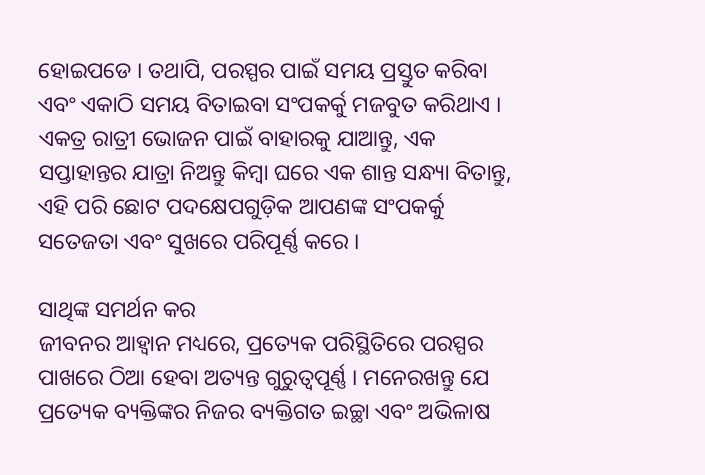ହୋଇପଡେ । ତଥାପି, ପରସ୍ପର ପାଇଁ ସମୟ ପ୍ରସ୍ତୁତ କରିବା ଏବଂ ଏକାଠି ସମୟ ବିତାଇବା ସଂପକର୍କୁ ମଜବୁତ କରିଥାଏ । ଏକତ୍ର ରାତ୍ରୀ ଭୋଜନ ପାଇଁ ବାହାରକୁ ଯାଆନ୍ତୁ, ଏକ ସପ୍ତାହାନ୍ତର ଯାତ୍ରା ନିଅନ୍ତୁ କିମ୍ବା ଘରେ ଏକ ଶାନ୍ତ ସନ୍ଧ୍ୟା ବିତାନ୍ତୁ, ଏହି ପରି ଛୋଟ ପଦକ୍ଷେପଗୁଡ଼ିକ ଆପଣଙ୍କ ସଂପକର୍କୁ ସତେଜତା ଏବଂ ସୁଖରେ ପରିପୂର୍ଣ୍ଣ କରେ ।

ସାଥିଙ୍କ ସମର୍ଥନ କର
ଜୀବନର ଆହ୍ୱାନ ମଧ୍ୟରେ, ପ୍ରତ୍ୟେକ ପରିସ୍ଥିତିରେ ପରସ୍ପର ପାଖରେ ଠିଆ ହେବା ଅତ୍ୟନ୍ତ ଗୁରୁତ୍ୱପୂର୍ଣ୍ଣ । ମନେରଖନ୍ତୁ ଯେ ପ୍ରତ୍ୟେକ ବ୍ୟକ୍ତିଙ୍କର ନିଜର ବ୍ୟକ୍ତିଗତ ଇଚ୍ଛା ଏବଂ ଅଭିଳାଷ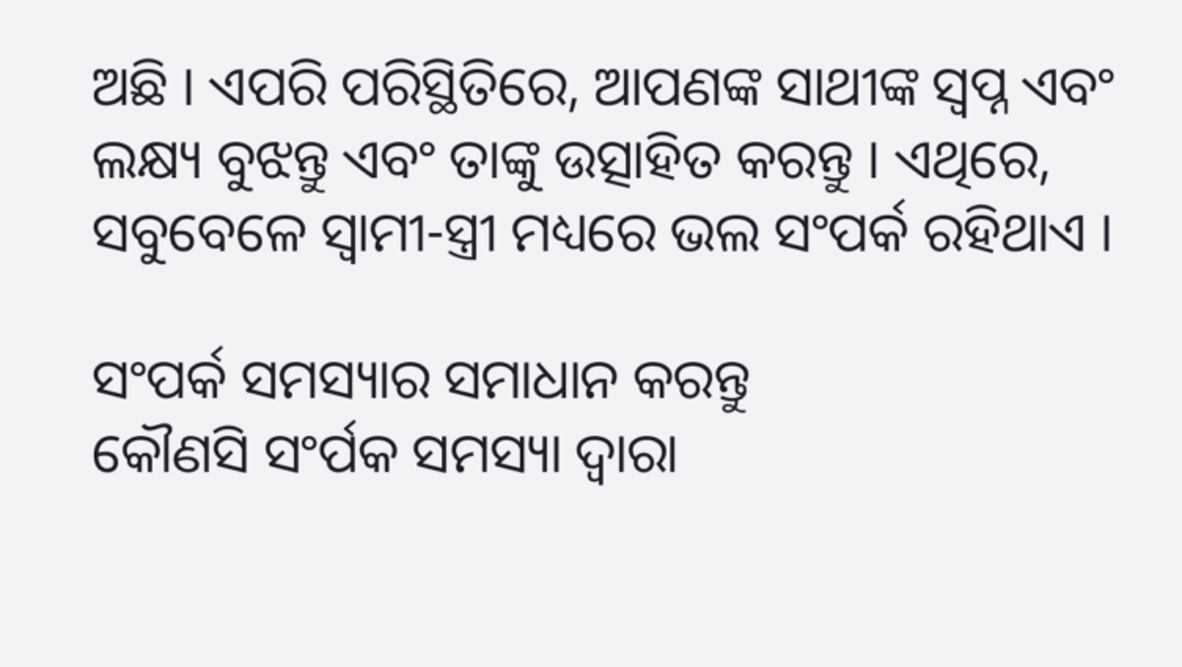ଅଛି । ଏପରି ପରିସ୍ଥିତିରେ, ଆପଣଙ୍କ ସାଥୀଙ୍କ ସ୍ୱପ୍ନ ଏବଂ ଲକ୍ଷ୍ୟ ବୁଝନ୍ତୁ ଏବଂ ତାଙ୍କୁ ଉତ୍ସାହିତ କରନ୍ତୁ । ଏଥିରେ, ସବୁବେଳେ ସ୍ୱାମୀ-ସ୍ତ୍ରୀ ମଧ୍ୟରେ ଭଲ ସଂପର୍କ ରହିଥାଏ ।

ସଂପର୍କ ସମସ୍ୟାର ସମାଧାନ କରନ୍ତୁ
କୌଣସି ସଂର୍ପକ ସମସ୍ୟା ଦ୍ୱାରା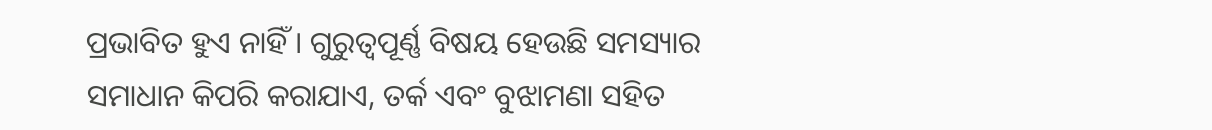ପ୍ରଭାବିତ ହୁଏ ନାହିଁ । ଗୁରୁତ୍ୱପୂର୍ଣ୍ଣ ବିଷୟ ହେଉଛି ସମସ୍ୟାର ସମାଧାନ କିପରି କରାଯାଏ, ତର୍କ ଏବଂ ବୁଝାମଣା ସହିତ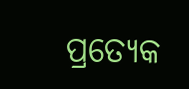ପ୍ରତ୍ୟେକ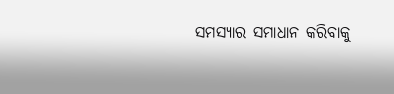ସମସ୍ୟାର ସମାଧାନ କରିବାକୁ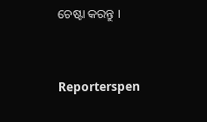ଚେଷ୍ଟା କରନ୍ତୁ ।


Reporterspen